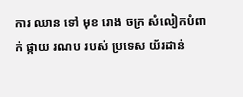ការ ឈាន ទៅ មុខ រោង ចក្រ សំលៀកបំពាក់ ផ្កាយ រណប របស់ ប្រទេស យ័រដាន់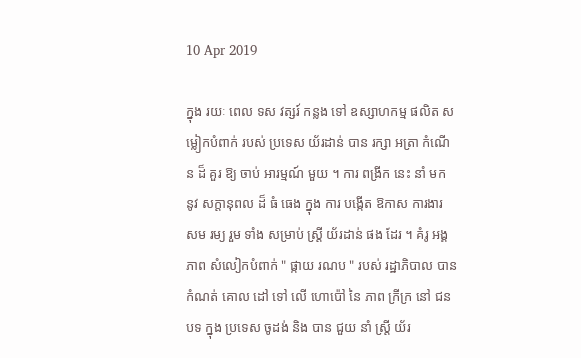10 Apr 2019

ក្នុង រយៈ ពេល ទស វត្សរ៍ កន្លង ទៅ ឧស្សាហកម្ម ផលិត សម្លៀកបំពាក់ របស់ ប្រទេស យ័រដាន់ បាន រក្សា អត្រា កំណើន ដ៏ គួរ ឱ្យ ចាប់ អារម្មណ៍ មួយ ។ ការ ពង្រីក នេះ នាំ មក នូវ សក្តានុពល ដ៏ ធំ ធេង ក្នុង ការ បង្កើត ឱកាស ការងារ សម រម្យ រួម ទាំង សម្រាប់ ស្ត្រី យ័រដាន់ ផង ដែរ ។ គំរូ អង្គ ភាព សំលៀកបំពាក់ " ផ្កាយ រណប " របស់ រដ្ឋាភិបាល បាន កំណត់ គោល ដៅ ទៅ លើ ហោប៉ៅ នៃ ភាព ក្រីក្រ នៅ ជន បទ ក្នុង ប្រទេស ចូដង់ និង បាន ជួយ នាំ ស្ត្រី យ័រ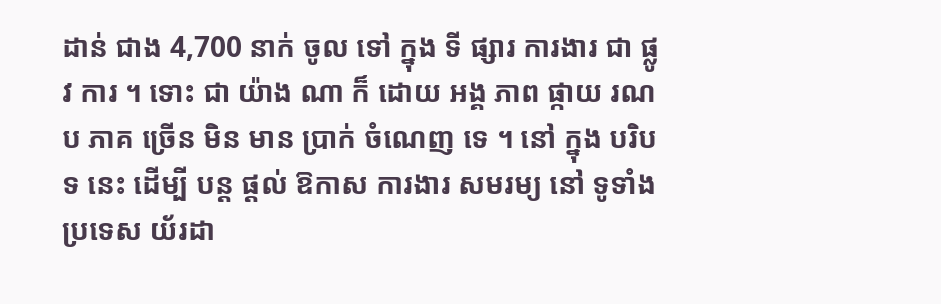ដាន់ ជាង 4,700 នាក់ ចូល ទៅ ក្នុង ទី ផ្សារ ការងារ ជា ផ្លូវ ការ ។ ទោះ ជា យ៉ាង ណា ក៏ ដោយ អង្គ ភាព ផ្កាយ រណប ភាគ ច្រើន មិន មាន ប្រាក់ ចំណេញ ទេ ។ នៅ ក្នុង បរិបទ នេះ ដើម្បី បន្ត ផ្តល់ ឱកាស ការងារ សមរម្យ នៅ ទូទាំង ប្រទេស យ័រដា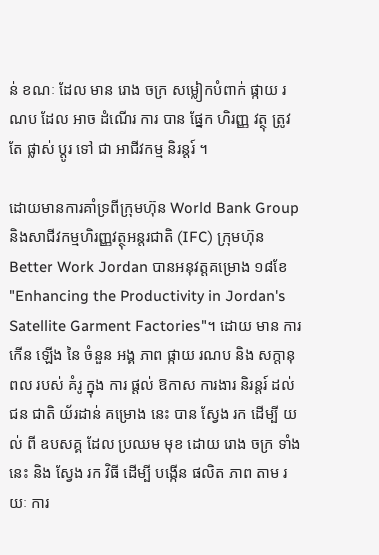ន់ ខណៈ ដែល មាន រោង ចក្រ សម្លៀកបំពាក់ ផ្កាយ រណប ដែល អាច ដំណើរ ការ បាន ផ្នែក ហិរញ្ញ វត្ថុ ត្រូវ តែ ផ្លាស់ ប្តូរ ទៅ ជា អាជីវកម្ម និរន្តរ៍ ។

ដោយមានការគាំទ្រពីក្រុមហ៊ុន World Bank Group និងសាជីវកម្មហិរញ្ញវត្ថុអន្តរជាតិ (IFC) ក្រុមហ៊ុន Better Work Jordan បានអនុវត្តគម្រោង ១៨ខែ "Enhancing the Productivity in Jordan's Satellite Garment Factories"។ ដោយ មាន ការ កើន ឡើង នៃ ចំនួន អង្គ ភាព ផ្កាយ រណប និង សក្តានុពល របស់ គំរូ ក្នុង ការ ផ្តល់ ឱកាស ការងារ និរន្តរ៍ ដល់ ជន ជាតិ យ័រដាន់ គម្រោង នេះ បាន ស្វែង រក ដើម្បី យល់ ពី ឧបសគ្គ ដែល ប្រឈម មុខ ដោយ រោង ចក្រ ទាំង នេះ និង ស្វែង រក វិធី ដើម្បី បង្កើន ផលិត ភាព តាម រយៈ ការ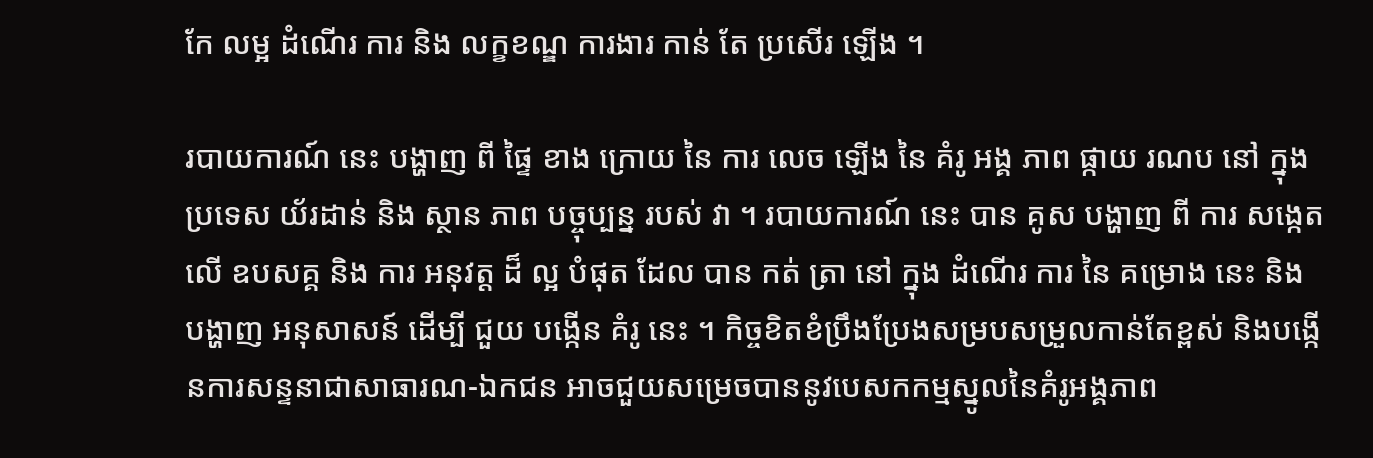កែ លម្អ ដំណើរ ការ និង លក្ខខណ្ឌ ការងារ កាន់ តែ ប្រសើរ ឡើង ។

របាយការណ៍ នេះ បង្ហាញ ពី ផ្ទៃ ខាង ក្រោយ នៃ ការ លេច ឡើង នៃ គំរូ អង្គ ភាព ផ្កាយ រណប នៅ ក្នុង ប្រទេស យ័រដាន់ និង ស្ថាន ភាព បច្ចុប្បន្ន របស់ វា ។ របាយការណ៍ នេះ បាន គូស បង្ហាញ ពី ការ សង្កេត លើ ឧបសគ្គ និង ការ អនុវត្ត ដ៏ ល្អ បំផុត ដែល បាន កត់ ត្រា នៅ ក្នុង ដំណើរ ការ នៃ គម្រោង នេះ និង បង្ហាញ អនុសាសន៍ ដើម្បី ជួយ បង្កើន គំរូ នេះ ។ កិច្ចខិតខំប្រឹងប្រែងសម្របសម្រួលកាន់តែខ្ពស់ និងបង្កើនការសន្ទនាជាសាធារណ-ឯកជន អាចជួយសម្រេចបាននូវបេសកកម្មស្នូលនៃគំរូអង្គភាព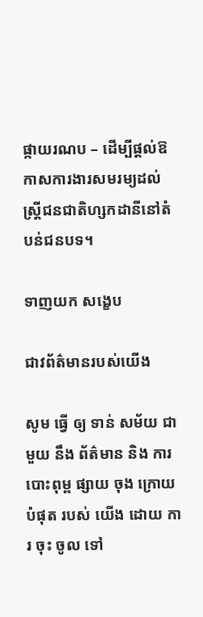ផ្កាយរណប – ដើម្បីផ្តល់ឱកាសការងារសមរម្យដល់ស្ត្រីជនជាតិហ្សកដានីនៅតំបន់ជនបទ។

ទាញយក សង្ខេប

ជាវព័ត៌មានរបស់យើង

សូម ធ្វើ ឲ្យ ទាន់ សម័យ ជាមួយ នឹង ព័ត៌មាន និង ការ បោះពុម្ព ផ្សាយ ចុង ក្រោយ បំផុត របស់ យើង ដោយ ការ ចុះ ចូល ទៅ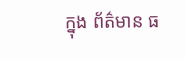ក្នុង ព័ត៌មាន ធ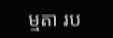ម្មតា រប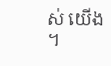ស់ យើង ។